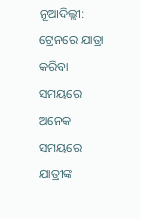ନୂଆଦିଲ୍ଲୀ: ଟ୍ରେନରେ ଯାତ୍ରା କରିବା ସମୟରେ ଅନେକ ସମୟରେ ଯାତ୍ରୀଙ୍କ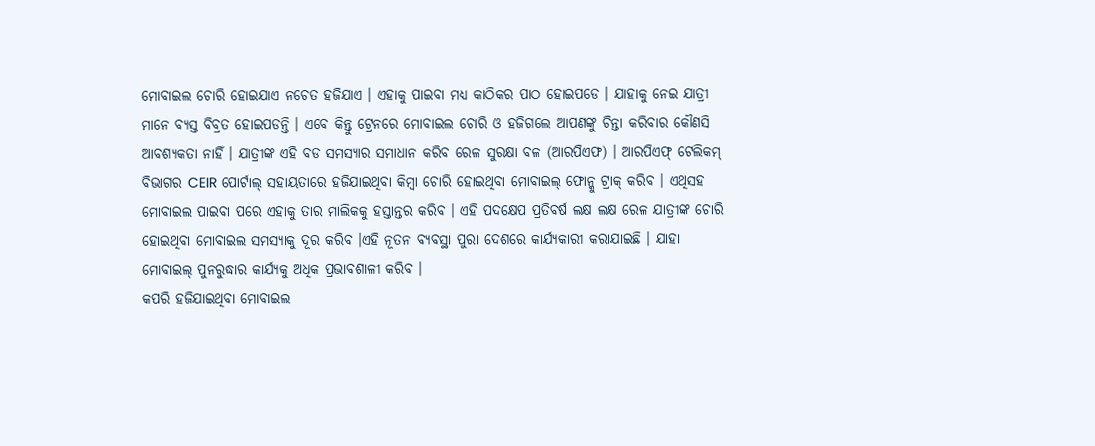ମୋବାଇଲ ଚୋରି ହୋଇଯାଏ ନଚେତ ହଜିଯାଏ । ଏହାକୁ ପାଇବା ମଧ୍ୟ କାଠିକର ପାଠ ହୋଇପଡେ । ଯାହାକୁ ନେଇ ଯାତ୍ରୀ ମାନେ ବ୍ୟସ୍ତ ବିବ୍ରତ ହୋଇପଡନ୍ତି । ଏବେ କିନ୍ତୁ ଟ୍ରେନରେ ମୋବାଇଲ ଚୋରି ଓ ହଜିଗଲେ ଆପଣଙ୍କୁ ଚିନ୍ତା କରିବାର କୌଣସି ଆବଶ୍ୟକତା ନାହିଁ । ଯାତ୍ରୀଙ୍କ ଏହି ବଡ ସମସ୍ୟାର ସମାଧାନ କରିବ ରେଳ ସୁରକ୍ଷା ବଳ (ଆରପିଏଫ) । ଆରପିଏଫ୍ ଟେଲିକମ୍ ବିଭାଗର CEIR ପୋର୍ଟାଲ୍ ସହାୟତାରେ ହଜିଯାଇଥିବା କିମ୍ବା ଚୋରି ହୋଇଥିବା ମୋବାଇଲ୍ ଫୋନ୍କୁ ଟ୍ରାକ୍ କରିବ । ଏଥିସହ ମୋବାଇଲ ପାଇବା ପରେ ଏହାକୁ ତାର ମାଲିକକୁ ହସ୍ତାନ୍ତର କରିବ । ଏହି ପଦକ୍ଷେପ ପ୍ରତିବର୍ଷ ଲକ୍ଷ ଲକ୍ଷ ରେଳ ଯାତ୍ରୀଙ୍କ ଚୋରି ହୋଇଥିବା ମୋବାଇଲ ସମସ୍ୟାକୁ ଦୂର କରିବ ।ଏହି ନୂତନ ବ୍ୟବସ୍ଥା ପୁରା ଦେଶରେ କାର୍ଯ୍ୟକାରୀ କରାଯାଇଛି । ଯାହା ମୋବାଇଲ୍ ପୁନରୁଦ୍ଧାର କାର୍ଯ୍ୟକୁ ଅଧିକ ପ୍ରଭାବଶାଳୀ କରିବ ।
କପରି ହଜିଯାଇଥିବା ମୋବାଇଲ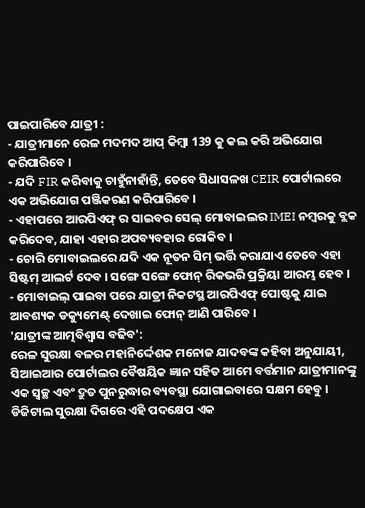ପାଇପାରିବେ ଯାତ୍ରୀ :
- ଯାତ୍ରୀମାନେ ରେଳ ମଦମଦ ଆପ୍ କିମ୍ବା 139 କୁ କଲ କରି ଅଭିଯୋଗ କରିପାରିବେ ।
- ଯଦି FIR କରିବାକୁ ଚାହୁଁନାହାଁନ୍ତି, ତେବେ ସିଧାସଳଖ CEIR ପୋର୍ଟାଲରେ ଏକ ଅଭିଯୋଗ ପଞ୍ଜିକରଣ କରିପାରିବେ ।
- ଏହାପରେ ଆରପିଏଫ୍ ର ସାଇବର ସେଲ୍ ମୋବାଇଲର IMEI ନମ୍ବରକୁ ବ୍ଲକ କରିଦେବ, ଯାହା ଏହାର ଅପବ୍ୟବହାର ରୋକିବ ।
- ଚୋରି ମୋବାଇଲରେ ଯଦି ଏକ ନୂତନ ସିମ୍ ଭର୍ତ୍ତି କରାଯାଏ ତେବେ ଏହା ସିଷ୍ଟମ୍ ଆଲର୍ଟ ଦେବ । ସଙ୍ଗେ ସଙ୍ଗେ ଫୋନ୍ ରିକଭରି ପ୍ରକ୍ରିୟା ଆରମ୍ଭ ହେବ ।
- ମୋବାଇଲ୍ ପାଇବା ପରେ ଯାତ୍ରୀ ନିକଟସ୍ଥ ଆରପିଏଫ୍ ପୋଷ୍ଟକୁ ଯାଇ ଆବଶ୍ୟକ ଡକ୍ୟୁମେଣ୍ଟ୍ ଦେଖାଇ ଫୋନ୍ ଆଣି ପାରିବେ ।
'ଯାତ୍ରୀଙ୍କ ଆତ୍ମବିଶ୍ବାସ ବଢିବ':
ରେଳ ସୁରକ୍ଷା ବଳର ମହାନିର୍ଦ୍ଦେଶକ ମନୋଜ ଯାଦବଙ୍କ କହିବା ଅନୁଯାୟୀ, ସିଆଇଆର ପୋର୍ଟାଲର ବୈଷୟିକ ଜ୍ଞାନ ସହିତ ଆମେ ବର୍ତ୍ତମାନ ଯାତ୍ରୀମାନଙ୍କୁ ଏକ ସ୍ୱଚ୍ଛ ଏବଂ ଦ୍ରୁତ ପୁନରୁଦ୍ଧାର ବ୍ୟବସ୍ଥା ଯୋଗାଇବାରେ ସକ୍ଷମ ହେବୁ । ଡିଜିଟାଲ ସୁରକ୍ଷା ଦିଗରେ ଏହି ପଦକ୍ଷେପ ଏକ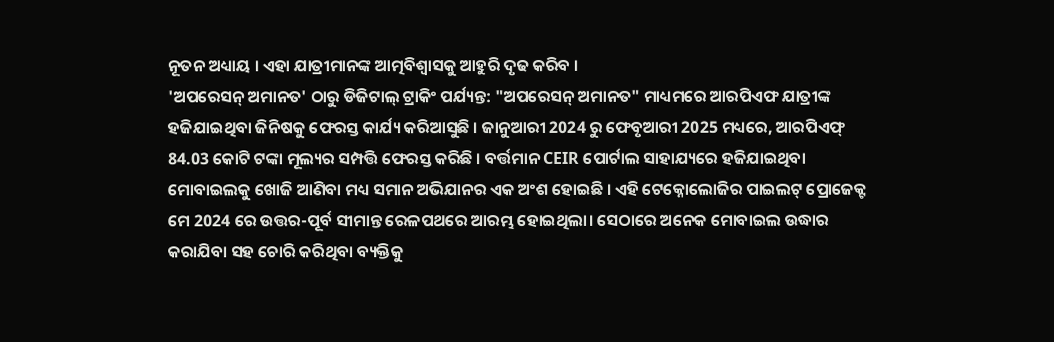ନୂତନ ଅଧ୍ୟାୟ । ଏହା ଯାତ୍ରୀମାନଙ୍କ ଆତ୍ମବିଶ୍ୱାସକୁ ଆହୁରି ଦୃଢ କରିବ ।
'ଅପରେସନ୍ ଅମାନତ' ଠାରୁ ଡିଜିଟାଲ୍ ଟ୍ରାକିଂ ପର୍ଯ୍ୟନ୍ତ: "ଅପରେସନ୍ ଅମାନତ" ମାଧ୍ୟମରେ ଆରପିଏଫ ଯାତ୍ରୀଙ୍କ ହଜିଯାଇଥିବା ଜିନିଷକୁ ଫେରସ୍ତ କାର୍ଯ୍ୟ କରିଆସୁଛି । ଜାନୁଆରୀ 2024 ରୁ ଫେବୃଆରୀ 2025 ମଧ୍ୟରେ, ଆରପିଏଫ୍ 84.03 କୋଟି ଟଙ୍କା ମୂଲ୍ୟର ସମ୍ପତ୍ତି ଫେରସ୍ତ କରିଛି । ବର୍ତ୍ତମାନ CEIR ପୋର୍ଟାଲ ସାହାଯ୍ୟରେ ହଜିଯାଇଥିବା ମୋବାଇଲକୁ ଖୋଜି ଆଣିବା ମଧ୍ୟ ସମାନ ଅଭିଯାନର ଏକ ଅଂଶ ହୋଇଛି । ଏହି ଟେକ୍ନୋଲୋଜିର ପାଇଲଟ୍ ପ୍ରୋଜେକ୍ଟ ମେ 2024 ରେ ଉତ୍ତର-ପୂର୍ବ ସୀମାନ୍ତ ରେଳପଥରେ ଆରମ୍ଭ ହୋଇଥିଲା। ସେଠାରେ ଅନେକ ମୋବାଇଲ ଉଦ୍ଧାର କରାଯିବା ସହ ଚୋରି କରିଥିବା ବ୍ୟକ୍ତିକୁ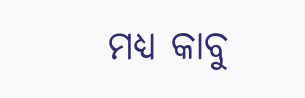ମଧ୍ୟ କାବୁ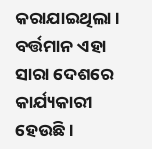କରାଯାଇଥିଲା । ବର୍ତ୍ତମାନ ଏହା ସାରା ଦେଶରେ କାର୍ଯ୍ୟକାରୀ ହେଉଛି ।